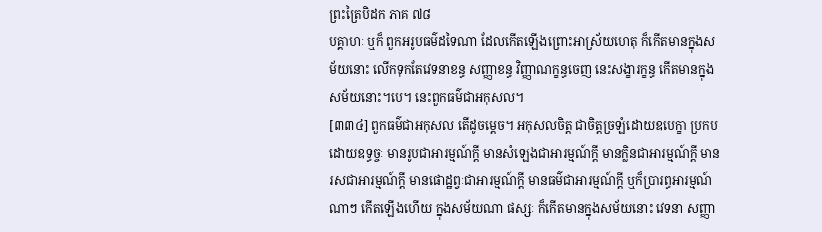ព្រះត្រៃបិដក ភាគ ៧៨
បគ្គាហៈ ឬក៏ ពួកអរូបធម៌ដទៃណា ដែលកើតឡើងព្រោះអាស្រ័យហេតុ ក៏កើតមានក្នុងសម័យនោះ លើកទុកតែវេទនាខន្ធ សញ្ញាខន្ធ វិញ្ញាណក្ខន្ធចេញ នេះសង្ខារក្ខន្ធ កើតមានក្នុងសម័យនោះ។បេ។ នេះពួកធម៌ជាអកុសល។
[៣៣៤] ពួកធម៌ជាអកុសល តើដូចម្តេច។ អកុសលចិត្ត ជាចិត្តច្រឡំដោយឧបេក្ខា ប្រកបដោយឧទ្ធច្ចៈ មានរូបជាអារម្មណ៍ក្តី មានសំឡេងជាអារម្មណ៍ក្តី មានក្លិនជាអារម្មណ៍ក្តី មានរសជាអារម្មណ៍ក្តី មានផោដ្ឋព្វៈជាអារម្មណ៍ក្តី មានធម៌ជាអារម្មណ៍ក្តី ឬក៏ប្រារព្ធអារម្មណ៍ ណាៗ កើតឡើងហើយ ក្នុងសម័យណា ផស្សៈ ក៏កើតមានក្នុងសម័យនោះ វេទនា សញ្ញា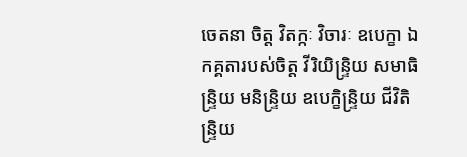ចេតនា ចិត្ត វិតក្កៈ វិចារៈ ឧបេក្ខា ឯកគ្គតារបស់ចិត្ត វីរិយិន្ទ្រិយ សមាធិន្ទ្រិយ មនិន្ទ្រិយ ឧបេក្ខិន្ទ្រិយ ជីវិតិន្ទ្រិយ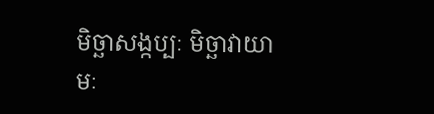មិច្ឆាសង្កប្បៈ មិច្ឆាវាយាមៈ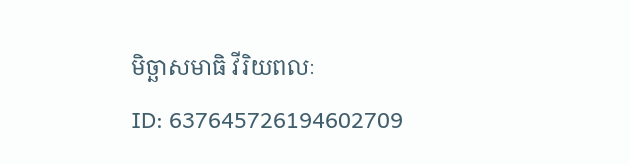មិច្ឆាសមាធិ វីរិយពលៈ
ID: 637645726194602709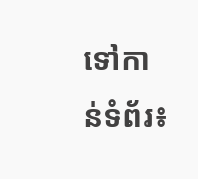ទៅកាន់ទំព័រ៖